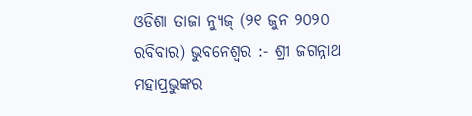ଓଡିଶା ତାଜା ନ୍ୟୁଜ୍ (୨୧ ଜୁନ ୨୦୨୦ ରବିବାର) ଭୁବନେଶ୍ୱର :- ଶ୍ରୀ ଜଗନ୍ନାଥ ମହାପ୍ରଭୁଙ୍କର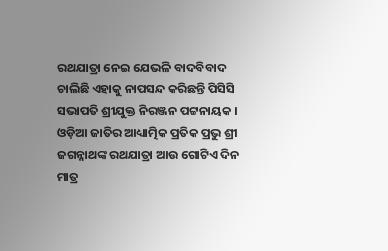ରଥଯାତ୍ରା ନେଇ ଯେଭଳି ବାଦବିବାଦ ଚାଲିଛି ଏହାକୁ ନାପସନ୍ଦ କରିଛନ୍ତି ପିସିସି ସଭାପତି ଶ୍ରୀଯୁକ୍ତ ନିରଞ୍ଜନ ପଟ୍ଟନାୟକ । ଓଡ଼ିଆ ଜାତିର ଆଧ୍ୟାତ୍ମିକ ପ୍ରତିକ ପ୍ରଭୁ ଶ୍ରୀ ଜଗନ୍ନାଥଙ୍କ ରଥଯାତ୍ରା ଆଉ ଗୋଟିଏ ଦିନ ମାତ୍ର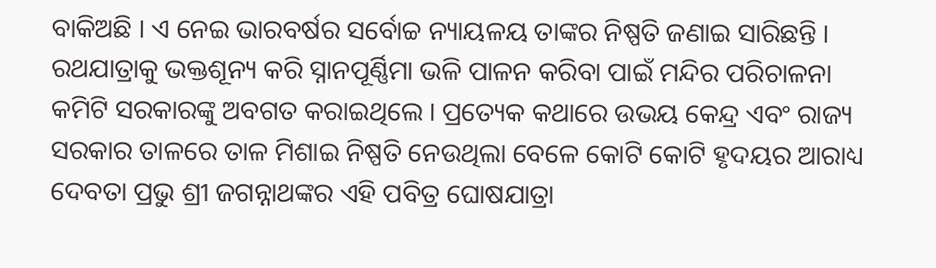ବାକିଅଛି । ଏ ନେଇ ଭାରବର୍ଷର ସର୍ବୋଚ୍ଚ ନ୍ୟାୟଳୟ ତାଙ୍କର ନିଷ୍ପତି ଜଣାଇ ସାରିଛନ୍ତି । ରଥଯାତ୍ରାକୁ ଭକ୍ତଶୂନ୍ୟ କରି ସ୍ନାନପୂର୍ଣ୍ଣିମା ଭଳି ପାଳନ କରିବା ପାଇଁ ମନ୍ଦିର ପରିଚାଳନା କମିଟି ସରକାରଙ୍କୁ ଅବଗତ କରାଇଥିଲେ । ପ୍ରତ୍ୟେକ କଥାରେ ଉଭୟ କେନ୍ଦ୍ର ଏବଂ ରାଜ୍ୟ ସରକାର ତାଳରେ ତାଳ ମିଶାଇ ନିଷ୍ପତି ନେଉଥିଲା ବେଳେ କୋଟି କୋଟି ହୃଦୟର ଆରାଧ୍ୟ ଦେବତା ପ୍ରଭୁ ଶ୍ରୀ ଜଗନ୍ନାଥଙ୍କର ଏହି ପବିତ୍ର ଘୋଷଯାତ୍ରା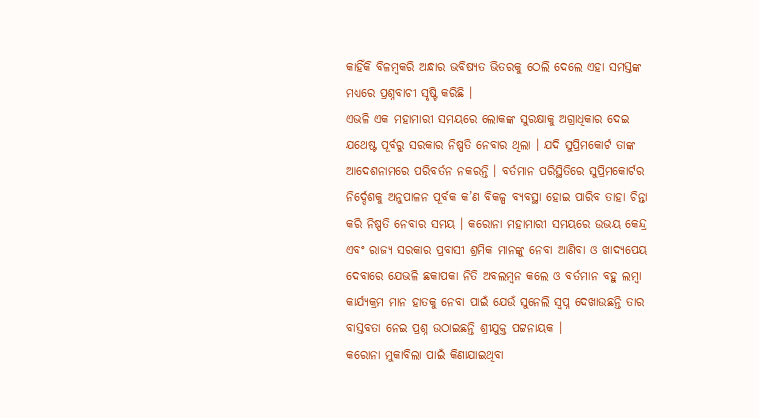କାହିଁକି ବିଳମ୍ବକରି ଅନ୍ଧାର ଭବିଷ୍ୟତ ଭିତରକୁ ଠେଲି ଦେଲେ ଏହା ସମସ୍ତଙ୍କ ମଧ୍ୟରେ ପ୍ରଶ୍ନବାଚୀ ସୃଷ୍ଟି କରିଛି ।
ଏଭଳି ଏକ ମହାମାରୀ ସମୟରେ ଲୋକଙ୍କ ସୁରକ୍ଷାକୁ ଅଗ୍ରାଧିକାର ଦେଇ ଯଥେଷ୍ଟ ପୂର୍ବରୁ ସରକାର ନିଷ୍ପତି ନେବାର ଥିଲା । ଯଦି ସୁପ୍ରିମକୋର୍ଟ ତାଙ୍କ ଆଦେଶନାମରେ ପରିବର୍ତନ ନକରନ୍ତି । ବର୍ତମାନ ପରିସ୍ଥିତିରେ ସୁପ୍ରିମକୋର୍ଟର ନିର୍ଦ୍ଦେଶକୁ ଅନୁପାଳନ ପୂର୍ବକ କ’ଣ ବିକଳ୍ପ ବ୍ୟବସ୍ଥା ହୋଇ ପାରିବ ତାହା ଚିନ୍ତା କରି ନିଷ୍ପତି ନେବାର ସମୟ । କରୋନା ମହାମାରୀ ସମୟରେ ଉଭୟ କେନ୍ଦ୍ର ଏବଂ ରାଜ୍ୟ ସରକାର ପ୍ରବାସୀ ଶ୍ରମିକ ମାନଙ୍କୁ ନେବା ଆଣିବା ଓ ଖାଦ୍ୟପେୟ ଦେବାରେ ଯେଭଳି ଛକାପକା ନିତି ଅବଲମ୍ବନ କଲେ ଓ ବର୍ତମାନ ବହୁ ଲମ୍ବା କାର୍ଯ୍ୟକ୍ରମ ମାନ ହାତକୁ ନେବା ପାଇଁ ଯେଉଁ ସୁନେଲି ସ୍ୱପ୍ନ ଦେଖାଉଛନ୍ତି ତାର ବାସ୍ତବତା ନେଇ ପ୍ରଶ୍ନ ଉଠାଇଛନ୍ତି ଶ୍ରୀଯୁକ୍ତ ପଟ୍ଟନାୟକ ।
କରୋନା ମୁକାବିଲା ପାଇଁ କିଣାଯାଇଥିବା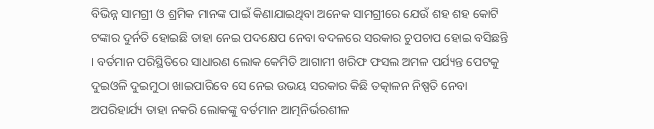ବିଭିନ୍ନ ସାମଗ୍ରୀ ଓ ଶ୍ରମିକ ମାନଙ୍କ ପାଇଁ କିଣାଯାଇଥିବା ଅନେକ ସାମଗ୍ରୀରେ ଯେଉଁ ଶହ ଶହ କୋଟି ଟଙ୍କାର ଦୁର୍ନତି ହୋଇଛି ତାହା ନେଇ ପଦକ୍ଷେପ ନେବା ବଦଳରେ ସରକାର ଚୁପଚାପ ହୋଇ ବସିଛନ୍ତି । ବର୍ତମାନ ପରିସ୍ଥିତିରେ ସାଧାରଣ ଲୋକ କେମିତି ଆଗାମୀ ଖରିଫ ଫସଲ ଅମଳ ପର୍ଯ୍ୟନ୍ତ ପେଟକୁ ଦୁଇଓଳି ଦୁଇମୁଠା ଖାଇପାରିବେ ସେ ନେଇ ଉଭୟ ସରକାର କିଛି ତତ୍କାଳନ ନିଷ୍ପତି ନେବା ଅପରିହାର୍ଯ୍ୟ ତାହା ନକରି ଲୋକଙ୍କୁ ବର୍ତମାନ ଆତ୍ମନିର୍ଭରଶୀଳ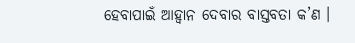ହେବାପାଇଁ ଆହ୍ୱାନ ଦେବାର ବାସ୍ତବତା କ’ଣ ।